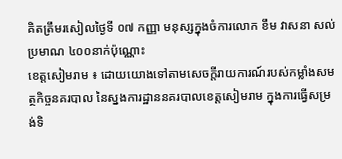គិតត្រឹមរសៀលថ្ងៃទី ០៧ កញ្ញា មនុស្សក្នុងចំការលោក ខឹម វាសនា សល់ប្រមាណ ៤០០នាក់ប៉ុណ្ណោះ
ខេត្តសៀមរាម ៖ ដោយយោងទៅតាមសេចក្តីរាយការណ៍របស់កម្លាំងសមត្ថកិច្ចនគរបាល នៃស្នងការដ្ឋាននគរបាលខេត្តសៀមរាម ក្នុងការធ្វើសម្រង់ទិ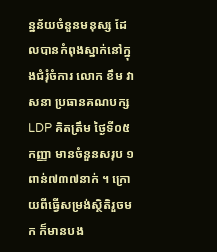ន្នន័យចំនួនមនុស្ស ដែលបានកំពុងស្នាក់នៅក្នុងជំរុំចំការ លោក ខឹម វាសនា ប្រធានគណបក្សLDP គិតត្រឹម ថ្ងៃទី០៥ កញ្ញា មានចំនួនសរុប ១ពាន់៧៣៧នាក់ ។ ក្រោយពីធ្វើសម្រង់ស្ថិតិរួចមក ក៏មានបង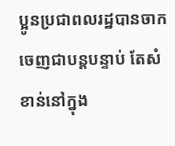ប្អូនប្រជាពលរដ្ឋបានចាក ចេញជាបន្តបន្ទាប់ តែសំខាន់នៅក្នុង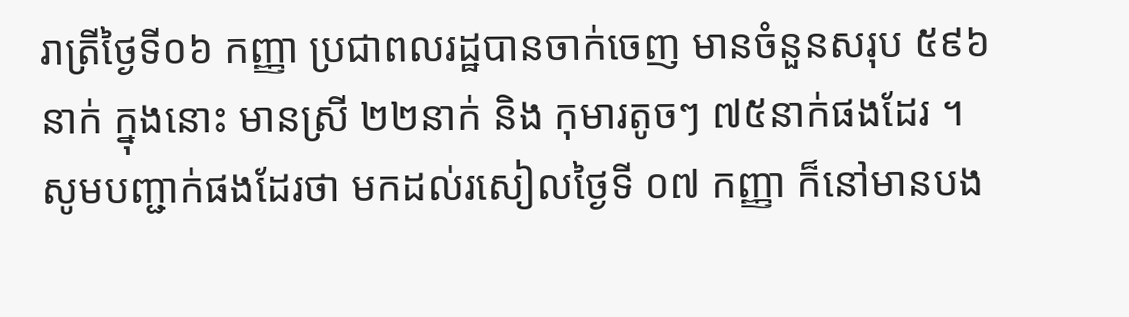រាត្រីថ្ងៃទី០៦ កញ្ញា ប្រជាពលរដ្ឋបានចាក់ចេញ មានចំនួនសរុប ៥៩៦នាក់ ក្នុងនោះ មានស្រី ២២នាក់ និង កុមារតូចៗ ៧៥នាក់ផងដែរ ។
សូមបញ្ជាក់ផងដែរថា មកដល់រសៀលថ្ងៃទី ០៧ កញ្ញា ក៏នៅមានបង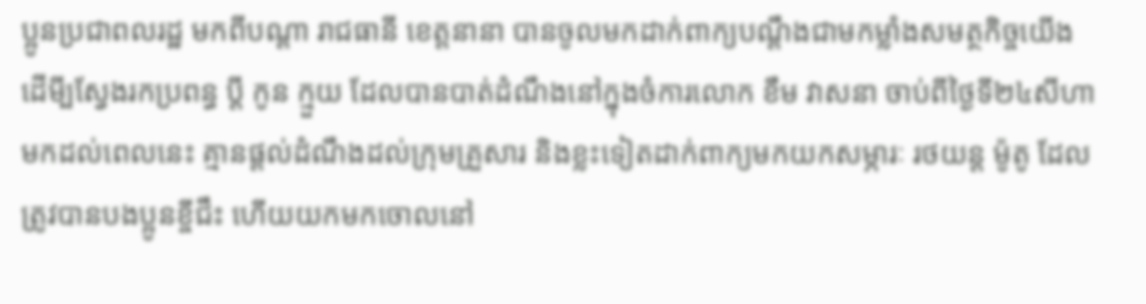ប្អូនប្រជាពលរដ្ឋ មកពីបណ្តា រាជធានី ខេត្តនានា បានចូលមកដាក់ពាក្យបណ្តឹងជាមកម្លាំងសមត្ថកិច្ចយើង ដើមី្បស្វែងរកប្រពន្ធ ប្តី កូន ក្មួយ ដែលបានបាត់ដំណឹងនៅក្នុងចំការលោក ខឹម វាសនា ចាប់ពីថ្ងៃទី២៤សីហា មកដល់ពេលនេះ គ្មានផ្តល់ដំណឹងដល់ក្រុមគ្រួសារ និងខ្លះទៀតដាក់ពាក្យមកយកសម្ភារៈ រថយន្ត ម៉ូតូ ដែលត្រូវបានបងប្អូនខ្ចីជឹះ ហើយយកមកចោលនៅ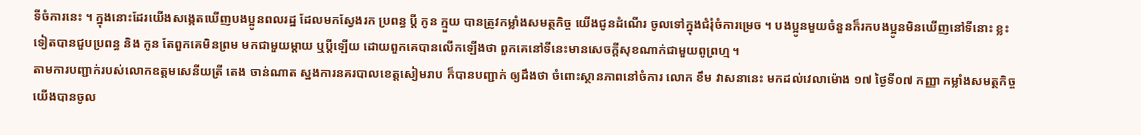ទីចំការនេះ ។ ក្នុងនោះដែរយើងសង្កេតឃើញបងប្អូនពលរដ្ឋ ដែលមកស្វែងរក ប្រពន្ធ ប្តី កូន ក្មួយ បានត្រូវកម្លាំងសមត្ថកិច្ច យើងជូនដំណើរ ចូលទៅក្នុងជំរុំចំការម្រេច ។ បងប្អូនមួយចំនួនក៏រកបងប្អូនមិនឃើញនៅទីនោះ ខ្លះទៀតបានជួបប្រពន្ធ និង កូន តែពួកគេមិនព្រម មកជាមួយម្តាយ ឬបី្តឡើយ ដោយពួកគេបានលើកឡើងថា ពួកគេនៅទីនេះមានសេចក្តីសុខណាក់ជាមួយពូព្រហ្ម ។
តាមការបញ្ជាក់របស់លោកឧត្តមសេនីយត្រី តេង ចាន់ណាត ស្នងការនគរបាលខេត្តសៀមរាប ក៏បានបញ្ជាក់ ឲ្យដឹងថា ចំពោះស្ថានភាពនៅចំការ លោក ខឹម វាសនានេះ មកដល់វេលាម៉ោង ១៧ ថ្ងៃទី០៧ កញ្ញា កម្លាំងសមត្ថកិច្ចយើងបានចូល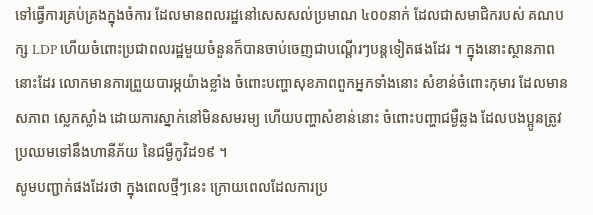ទៅធ្វើការគ្រប់គ្រងក្នុងចំការ ដែលមានពលរដ្ឋនៅសេសសល់ប្រមាណ ៤០០នាក់ ដែលជាសមាជិករបស់ គណបក្ស LDP ហើយចំពោះប្រជាពលរដ្ឋមួយចំនួនក៏បានចាប់ចេញជាបណ្តើរៗបន្តទៀតផងដែរ ។ ក្នុងនោះស្ថានភាពនោះដែរ លោកមានការព្រួយបារម្ភយ៉ាងខ្លាំង ចំពោះបញ្ហាសុខភាពពួកអ្នកទាំងនោះ សំខាន់ចំពោះកុមារ ដែលមានសភាព ស្លេកស្លាំង ដោយការស្នាក់នៅមិនសមរម្យ ហើយបញ្ហាសំខាន់នោះ ចំពោះបញ្ហាជម្ងឺឆ្លង ដែលបងប្អូនត្រូវប្រឈមទៅនឹងហានីភ័យ នៃជម្ងឺកូវិដ១៩ ។
សូមបញ្ជាក់ផងដែរថា ក្នុងពេលថ្មីៗនេះ ក្រោយពេលដែលការប្រ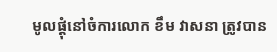មូលផ្តុំនៅចំការលោក ខឹម វាសនា ត្រូវបាន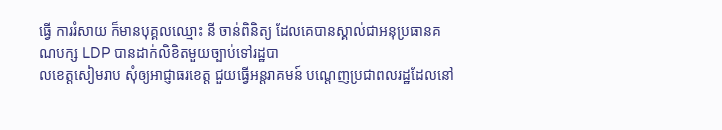ធ្វើ ការរំសាយ ក៏មានបុគ្គលឈ្មោះ នី ចាន់ពិនិត្យ ដែលគេបានស្គាល់ជាអនុប្រធានគណបក្ស LDP បានដាក់លិខិតមួយច្បាប់ទៅរដ្ឋបា
លខេត្តសៀមរាប សុំឲ្យអាជ្ញាធរខេត្ត ជួយធ្វើអន្តរាគមន៍ បណ្តេញប្រជាពលរដ្ឋដែលនៅ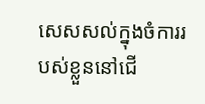សេសសល់ក្នុងចំការរបស់ខ្លួននៅជើ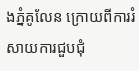ងភ្នំគូលែន ក្រោយពីការរំសាយការជួបជុំ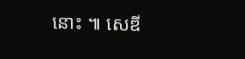នោះ ៕ សេឌី